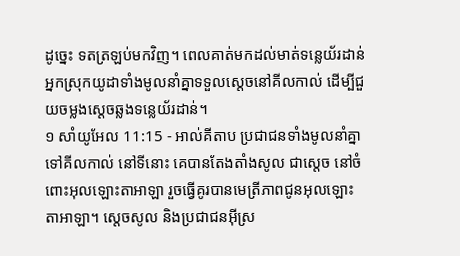ដូច្នេះ ទតត្រឡប់មកវិញ។ ពេលគាត់មកដល់មាត់ទន្លេយ័រដាន់ អ្នកស្រុកយូដាទាំងមូលនាំគ្នាទទួលស្តេចនៅគីលកាល់ ដើម្បីជួយចម្លងស្តេចឆ្លងទន្លេយ័រដាន់។
១ សាំយូអែល 11:15 - អាល់គីតាប ប្រជាជនទាំងមូលនាំគ្នាទៅគីលកាល់ នៅទីនោះ គេបានតែងតាំងសូល ជាស្តេច នៅចំពោះអុលឡោះតាអាឡា រួចធ្វើគូរបានមេត្រីភាពជូនអុលឡោះតាអាឡា។ ស្តេចសូល និងប្រជាជនអ៊ីស្រ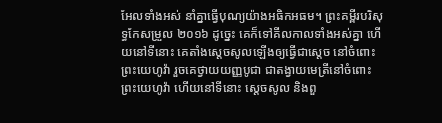អែលទាំងអស់ នាំគ្នាធ្វើបុណ្យយ៉ាងអធិកអធម។ ព្រះគម្ពីរបរិសុទ្ធកែសម្រួល ២០១៦ ដូច្នេះ គេក៏ទៅគីលកាលទាំងអស់គ្នា ហើយនៅទីនោះ គេតាំងស្ដេចសូលឡើងឲ្យធ្វើជាស្តេច នៅចំពោះព្រះយេហូវ៉ា រួចគេថ្វាយយញ្ញបូជា ជាតង្វាយមេត្រីនៅចំពោះព្រះយេហូវ៉ា ហើយនៅទីនោះ ស្ដេចសូល និងពួ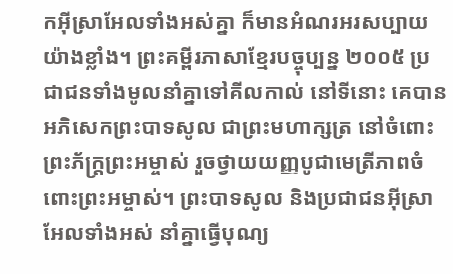កអ៊ីស្រាអែលទាំងអស់គ្នា ក៏មានអំណរអរសប្បាយយ៉ាងខ្លាំង។ ព្រះគម្ពីរភាសាខ្មែរបច្ចុប្បន្ន ២០០៥ ប្រជាជនទាំងមូលនាំគ្នាទៅគីលកាល់ នៅទីនោះ គេបានអភិសេកព្រះបាទសូល ជាព្រះមហាក្សត្រ នៅចំពោះព្រះភ័ក្ត្រព្រះអម្ចាស់ រួចថ្វាយយញ្ញបូជាមេត្រីភាពចំពោះព្រះអម្ចាស់។ ព្រះបាទសូល និងប្រជាជនអ៊ីស្រាអែលទាំងអស់ នាំគ្នាធ្វើបុណ្យ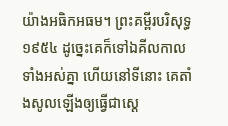យ៉ាងអធិកអធម។ ព្រះគម្ពីរបរិសុទ្ធ ១៩៥៤ ដូច្នេះគេក៏ទៅឯគីលកាលទាំងអស់គ្នា ហើយនៅទីនោះ គេតាំងសូលឡើងឲ្យធ្វើជាស្តេ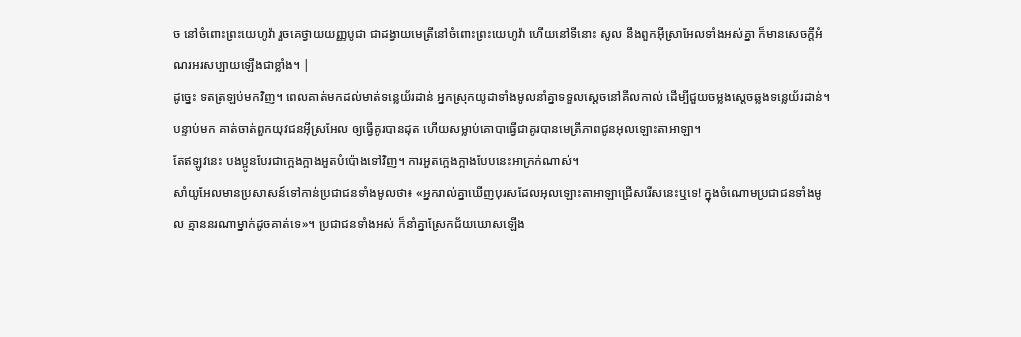ច នៅចំពោះព្រះយេហូវ៉ា រួចគេថ្វាយយញ្ញបូជា ជាដង្វាយមេត្រីនៅចំពោះព្រះយេហូវ៉ា ហើយនៅទីនោះ សូល នឹងពួកអ៊ីស្រាអែលទាំងអស់គ្នា ក៏មានសេចក្ដីអំណរអរសប្បាយឡើងជាខ្លាំង។ |
ដូច្នេះ ទតត្រឡប់មកវិញ។ ពេលគាត់មកដល់មាត់ទន្លេយ័រដាន់ អ្នកស្រុកយូដាទាំងមូលនាំគ្នាទទួលស្តេចនៅគីលកាល់ ដើម្បីជួយចម្លងស្តេចឆ្លងទន្លេយ័រដាន់។
បន្ទាប់មក គាត់ចាត់ពួកយុវជនអ៊ីស្រអែល ឲ្យធ្វើគូរបានដុត ហើយសម្លាប់គោបាធ្វើជាគូរបានមេត្រីភាពជូនអុលឡោះតាអាឡា។
តែឥឡូវនេះ បងប្អូនបែរជាក្អេងក្អាងអួតបំប៉ោងទៅវិញ។ ការអួតក្អេងក្អាងបែបនេះអាក្រក់ណាស់។
សាំយូអែលមានប្រសាសន៍ទៅកាន់ប្រជាជនទាំងមូលថា៖ «អ្នករាល់គ្នាឃើញបុរសដែលអុលឡោះតាអាឡាជ្រើសរើសនេះឬទេ! ក្នុងចំណោមប្រជាជនទាំងមូល គ្មាននរណាម្នាក់ដូចគាត់ទេ»។ ប្រជាជនទាំងអស់ ក៏នាំគ្នាស្រែកជ័យឃោសឡើង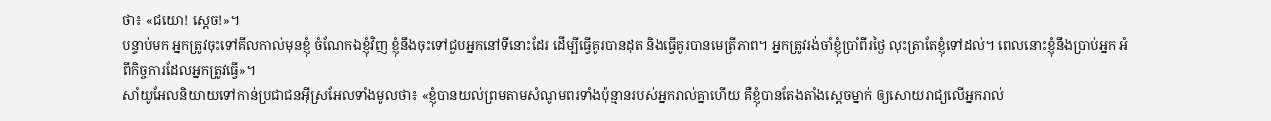ថា៖ «ជយោ! ស្តេច!»។
បន្ទាប់មក អ្នកត្រូវចុះទៅគីលកាល់មុនខ្ញុំ ចំណែកឯខ្ញុំវិញ ខ្ញុំនឹងចុះទៅជួបអ្នកនៅទីនោះដែរ ដើម្បីធ្វើគូរបានដុត និងធ្វើគូរបានមេត្រីភាព។ អ្នកត្រូវរង់ចាំខ្ញុំប្រាំពីរថ្ងៃ លុះត្រាតែខ្ញុំទៅដល់។ ពេលនោះខ្ញុំនឹងប្រាប់អ្នក អំពីកិច្ចការដែលអ្នកត្រូវធ្វើ»។
សាំយូអែលនិយាយទៅកាន់ប្រជាជនអ៊ីស្រអែលទាំងមូលថា៖ «ខ្ញុំបានយល់ព្រមតាមសំណូមពរទាំងប៉ុន្មានរបស់អ្នករាល់គ្នាហើយ គឺខ្ញុំបានតែងតាំងស្តេចម្នាក់ ឲ្យសោយរាជ្យលើអ្នករាល់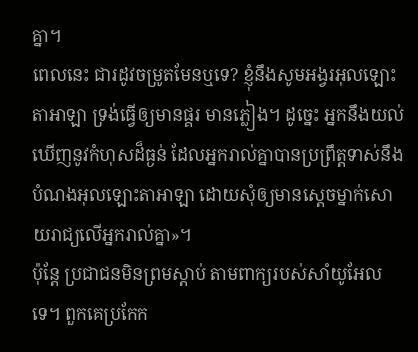គ្នា។
ពេលនេះ ជារដូវចម្រូតមែនឬទេ? ខ្ញុំនឹងសូមអង្វរអុលឡោះតាអាឡា ទ្រង់ធ្វើឲ្យមានផ្គរ មានភ្លៀង។ ដូច្នេះ អ្នកនឹងយល់ឃើញនូវកំហុសដ៏ធ្ងន់ ដែលអ្នករាល់គ្នាបានប្រព្រឹត្តទាស់នឹងបំណងអុលឡោះតាអាឡា ដោយសុំឲ្យមានស្តេចម្នាក់សោយរាជ្យលើអ្នករាល់គ្នា»។
ប៉ុន្តែ ប្រជាជនមិនព្រមស្តាប់ តាមពាក្យរបស់សាំយូអែលទេ។ ពួកគេប្រកែក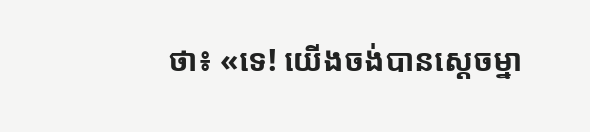ថា៖ «ទេ! យើងចង់បានស្តេចម្នា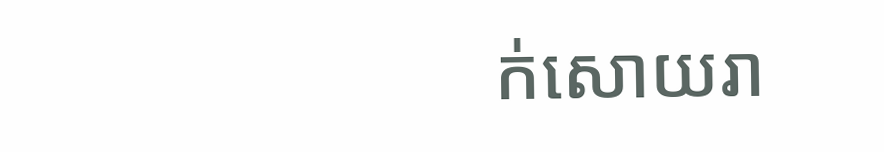ក់សោយរា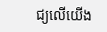ជ្យលើយើង